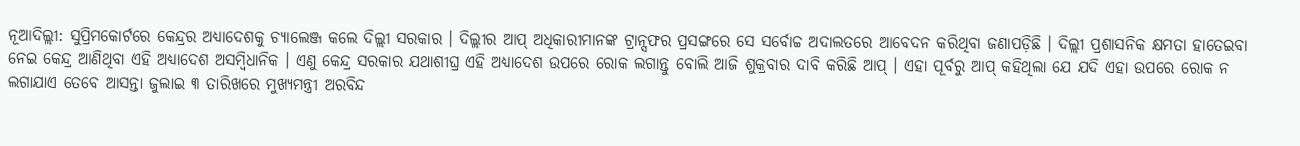ନୂଆଦିଲ୍ଲୀ: ସୁପ୍ରିମକୋର୍ଟରେ କେନ୍ଦ୍ରର ଅଧ୍ୟାଦେଶକୁ ଚ୍ୟାଲେଞ୍ଜ କଲେ ଦିଲ୍ଲୀ ସରକାର । ଦିଲ୍ଲୀର ଆପ୍ ଅଧିକାରୀମାନଙ୍କ ଟ୍ରାନ୍ସଫର ପ୍ରସଙ୍ଗରେ ସେ ସର୍ବୋଚ୍ଚ ଅଦାଲତରେ ଆବେଦନ କରିଥିବା ଜଣାପଡ଼ିଛି । ଦିଲ୍ଲୀ ପ୍ରଶାସନିକ କ୍ଷମତା ହାତେଇବା ନେଇ କେନ୍ଦ୍ର ଆଣିଥିବା ଏହି ଅଧ୍ୟାଦେଶ ଅସମ୍ବିଧାନିକ । ଏଣୁ କେନ୍ଦ୍ର ସରକାର ଯଥାଶୀଘ୍ର ଏହି ଅଧ୍ୟାଦେଶ ଉପରେ ରୋକ ଲଗାନ୍ତୁ ବୋଲି ଆଜି ଶୁକ୍ରବାର ଦାବି କରିଛି ଆପ୍ । ଏହା ପୂର୍ବରୁ ଆପ୍ କହିଥିଲା ଯେ ଯଦି ଏହା ଉପରେ ରୋକ ନ ଲଗାଯାଏ ତେବେ ଆସନ୍ତା ଜୁଲାଇ ୩ ତାରିଖରେ ମୁଖ୍ୟମନ୍ତ୍ରୀ ଅରବିନ୍ଦ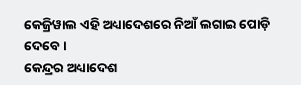କେଜ୍ରିୱାଲ ଏହି ଅଧ୍ୟାଦେଶରେ ନିଆଁ ଲଗାଇ ପୋଡ଼ି ଦେବେ ।
କେନ୍ଦ୍ରର ଅଧ୍ୟାଦେଶ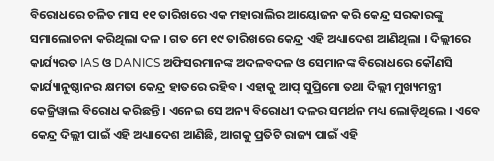ବିରୋଧରେ ଚଳିତ ମାସ ୧୧ ତାରିଖରେ ଏକ ମହାରାଲିର ଆୟୋଜନ କରି କେନ୍ଦ୍ର ସରକାରଙ୍କୁ ସମାଲୋଚନା କରିଥିଲା ଦଳ । ଗତ ମେ ୧୯ ତାରିଖରେ କେନ୍ଦ୍ର ଏହି ଅଧ୍ୟାଦେଶ ଆଣିଥିଲା । ଦିଲ୍ଲୀରେ କାର୍ଯ୍ୟରତ IAS ଓ DANICS ଅଫିସରମାନଙ୍କ ଅଦଳବଦଳ ଓ ସେମାନଙ୍କ ବିରୋଧରେ କୌଣସି କାର୍ଯ୍ୟାନୁଷ୍ଠାନର କ୍ଷମତା କେନ୍ଦ୍ର ହାତରେ ରହିବ । ଏହାକୁ ଆପ୍ ସୁପ୍ରିମୋ ତଥା ଦିଲ୍ଲୀ ମୁଖ୍ୟମନ୍ତ୍ରୀ କେଜ୍ରିୱାଲ ବିରୋଧ କରିଛନ୍ତି । ଏନେଇ ସେ ଅନ୍ୟ ବିରୋଧୀ ଦଳର ସମର୍ଥନ ମଧ୍ୟ ଲୋଡ଼ିଥିଲେ । ଏବେ କେନ୍ଦ୍ର ଦିଲ୍ଲୀ ପାଇଁ ଏହି ଅଧ୍ୟାଦେଶ ଆଣିଛି, ଆଗକୁ ପ୍ରତିଟି ରାଜ୍ୟ ପାଇଁ ଏହି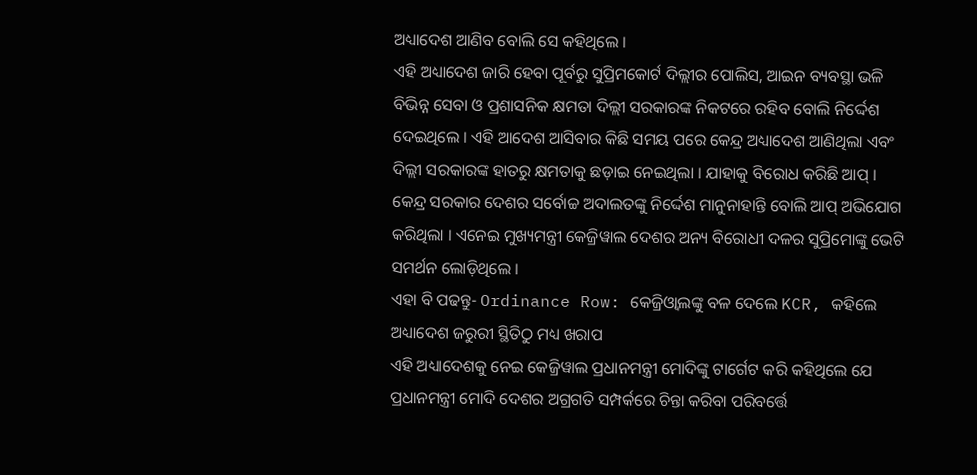ଅଧ୍ୟାଦେଶ ଆଣିବ ବୋଲି ସେ କହିଥିଲେ ।
ଏହି ଅଧ୍ୟାଦେଶ ଜାରି ହେବା ପୂର୍ବରୁ ସୁପ୍ରିମକୋର୍ଟ ଦିଲ୍ଲୀର ପୋଲିସ, ଆଇନ ବ୍ୟବସ୍ଥା ଭଳି ବିଭିନ୍ନ ସେବା ଓ ପ୍ରଶାସନିକ କ୍ଷମତା ଦିଲ୍ଲୀ ସରକାରଙ୍କ ନିକଟରେ ରହିବ ବୋଲି ନିର୍ଦ୍ଦେଶ ଦେଇଥିଲେ । ଏହି ଆଦେଶ ଆସିବାର କିଛି ସମୟ ପରେ କେନ୍ଦ୍ର ଅଧ୍ୟାଦେଶ ଆଣିଥିଲା ଏବଂ ଦିଲ୍ଲୀ ସରକାରଙ୍କ ହାତରୁ କ୍ଷମତାକୁ ଛଡ଼ାଇ ନେଇଥିଲା । ଯାହାକୁ ବିରୋଧ କରିଛି ଆପ୍ । କେନ୍ଦ୍ର ସରକାର ଦେଶର ସର୍ବୋଚ୍ଚ ଅଦାଲତଙ୍କୁ ନିର୍ଦ୍ଦେଶ ମାନୁନାହାନ୍ତି ବୋଲି ଆପ୍ ଅଭିଯୋଗ କରିଥିଲା । ଏନେଇ ମୁଖ୍ୟମନ୍ତ୍ରୀ କେଜ୍ରିୱାଲ ଦେଶର ଅନ୍ୟ ବିରୋଧୀ ଦଳର ସୁପ୍ରିମୋଙ୍କୁ ଭେଟି ସମର୍ଥନ ଲୋଡ଼ିଥିଲେ ।
ଏହା ବି ପଢନ୍ତୁ- Ordinance Row: କେଜ୍ରିଓ୍ବାଲଙ୍କୁ ବଳ ଦେଲେ KCR, କହିଲେ ଅଧ୍ୟାଦେଶ ଜରୁରୀ ସ୍ଥିତିଠୁ ମଧ୍ୟ ଖରାପ
ଏହି ଅଧ୍ୟାଦେଶକୁ ନେଇ କେଜ୍ରିୱାଲ ପ୍ରଧାନମନ୍ତ୍ରୀ ମୋଦିଙ୍କୁ ଟାର୍ଗେଟ କରି କହିଥିଲେ ଯେ ପ୍ରଧାନମନ୍ତ୍ରୀ ମୋଦି ଦେଶର ଅଗ୍ରଗତି ସମ୍ପର୍କରେ ଚିନ୍ତା କରିବା ପରିବର୍ତ୍ତେ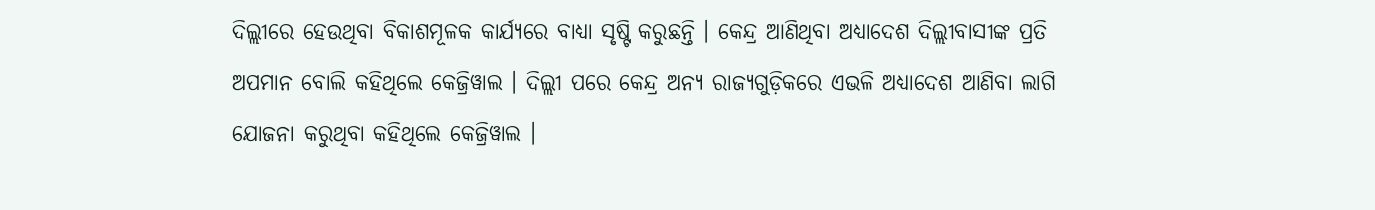ଦିଲ୍ଲୀରେ ହେଉଥିବା ବିକାଶମୂଳକ କାର୍ଯ୍ୟରେ ବାଧ୍ୟା ସୃଷ୍ଟି କରୁଛନ୍ତି । କେନ୍ଦ୍ର ଆଣିଥିବା ଅଧ୍ୟାଦେଶ ଦିଲ୍ଲୀବାସୀଙ୍କ ପ୍ରତି ଅପମାନ ବୋଲି କହିଥିଲେ କେଜ୍ରିୱାଲ । ଦିଲ୍ଲୀ ପରେ କେନ୍ଦ୍ର ଅନ୍ୟ ରାଜ୍ୟଗୁଡ଼ିକରେ ଏଭଳି ଅଧ୍ୟାଦେଶ ଆଣିବା ଲାଗି ଯୋଜନା କରୁଥିବା କହିଥିଲେ କେଜ୍ରିୱାଲ ।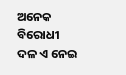ଅନେକ ବିରୋଧୀ ଦଳ ଏ ନେଇ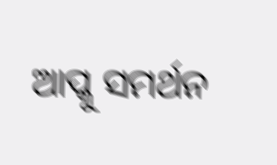ଆପ୍କୁ ସମର୍ଥନ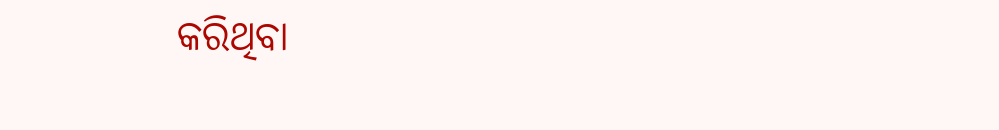କରିଥିବା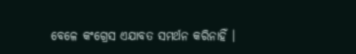ବେଳେ କଂଗ୍ରେସ ଏଯାବତ ସମର୍ଥନ କରିନାହିଁ ।